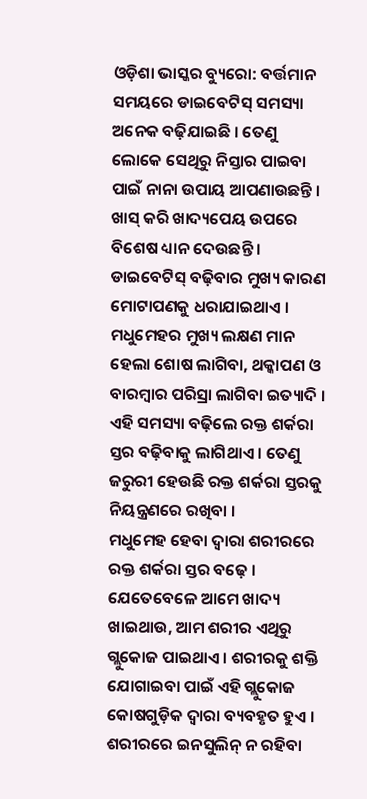ଓଡ଼ିଶା ଭାସ୍କର ବ୍ୟୁରୋ: ବର୍ତ୍ତମାନ ସମୟରେ ଡାଇବେଟିସ୍ ସମସ୍ୟା ଅନେକ ବଢ଼ିଯାଇଛି । ତେଣୁ ଲୋକେ ସେଥିରୁ ନିସ୍ତାର ପାଇବା ପାଇଁ ନାନା ଉପାୟ ଆପଣାଉଛନ୍ତି । ଖାସ୍ କରି ଖାଦ୍ୟପେୟ ଉପରେ ବିଶେଷ ଧ୍ୟାନ ଦେଉଛନ୍ତି । ଡାଇବେଟିସ୍ ବଢ଼ିବାର ମୁଖ୍ୟ କାରଣ ମୋଟାପଣକୁ ଧରାଯାଇଥାଏ । ମଧୁମେହର ମୁଖ୍ୟ ଲକ୍ଷଣ ମାନ ହେଲା ଶୋଷ ଲାଗିବା, ଥକ୍କାପଣ ଓ ବାରମ୍ବାର ପରିସ୍ରା ଲାଗିବା ଇତ୍ୟାଦି । ଏହି ସମସ୍ୟା ବଢ଼ିଲେ ରକ୍ତ ଶର୍କରା ସ୍ତର ବଢ଼ିବାକୁ ଲାଗିଥାଏ । ତେଣୁ ଜରୁରୀ ହେଉଛି ରକ୍ତ ଶର୍କରା ସ୍ତରକୁ ନିୟନ୍ତ୍ରଣରେ ରଖିବା ।
ମଧୁମେହ ହେବା ଦ୍ୱାରା ଶରୀରରେ ରକ୍ତ ଶର୍କରା ସ୍ତର ବଢ଼େ । ଯେତେବେଳେ ଆମେ ଖାଦ୍ୟ ଖାଇଥାଉ, ଆମ ଶରୀର ଏଥିରୁ ଗ୍ଲୁକୋଜ ପାଇଥାଏ । ଶରୀରକୁ ଶକ୍ତି ଯୋଗାଇବା ପାଇଁ ଏହି ଗ୍ଲୁକୋଜ କୋଷଗୁଡ଼ିକ ଦ୍ୱାରା ବ୍ୟବହୃତ ହୁଏ । ଶରୀରରେ ଇନସୁଲିନ୍ ନ ରହିବା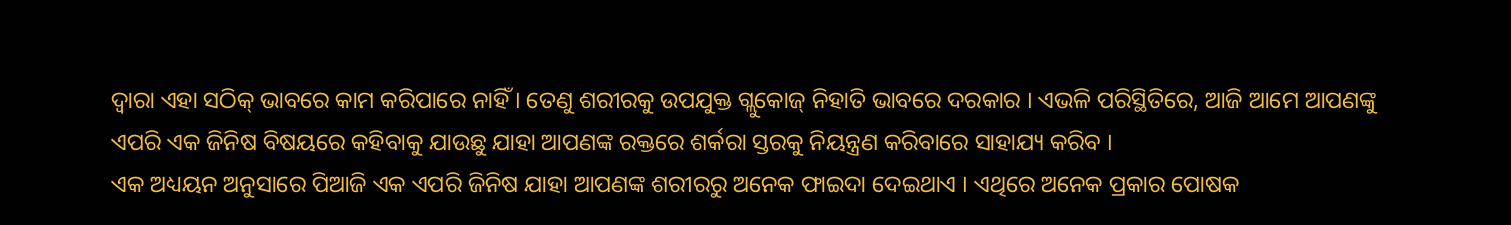ଦ୍ୱାରା ଏହା ସଠିକ୍ ଭାବରେ କାମ କରିପାରେ ନାହିଁ । ତେଣୁ ଶରୀରକୁ ଉପଯୁକ୍ତ ଗ୍ଲୁକୋଜ୍ ନିହାତି ଭାବରେ ଦରକାର । ଏଭଳି ପରିସ୍ଥିତିରେ, ଆଜି ଆମେ ଆପଣଙ୍କୁ ଏପରି ଏକ ଜିନିଷ ବିଷୟରେ କହିବାକୁ ଯାଉଛୁ ଯାହା ଆପଣଙ୍କ ରକ୍ତରେ ଶର୍କରା ସ୍ତରକୁ ନିୟନ୍ତ୍ରଣ କରିବାରେ ସାହାଯ୍ୟ କରିବ ।
ଏକ ଅଧ୍ୟୟନ ଅନୁସାରେ ପିଆଜି ଏକ ଏପରି ଜିନିଷ ଯାହା ଆପଣଙ୍କ ଶରୀରରୁ ଅନେକ ଫାଇଦା ଦେଇଥାଏ । ଏଥିରେ ଅନେକ ପ୍ରକାର ପୋଷକ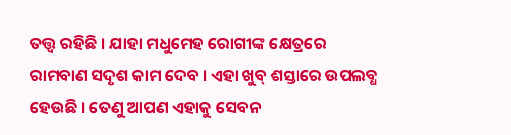ତତ୍ତ୍ୱ ରହିଛି । ଯାହା ମଧୁମେହ ରୋଗୀଙ୍କ କ୍ଷେତ୍ରରେ ରାମବାଣ ସଦୃଶ କାମ ଦେବ । ଏହା ଖୁବ୍ ଶସ୍ତାରେ ଉପଲବ୍ଧ ହେଉଛି । ତେଣୁ ଆପଣ ଏହାକୁ ସେବନ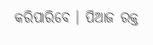କରିପାରିବେ । ପିଆଜ ରକ୍ତ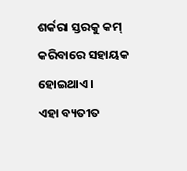ଶର୍କରା ସ୍ତରକୁ କମ୍ କରିବାରେ ସହାୟକ ହୋଇଥାଏ ।
ଏହା ବ୍ୟତୀତ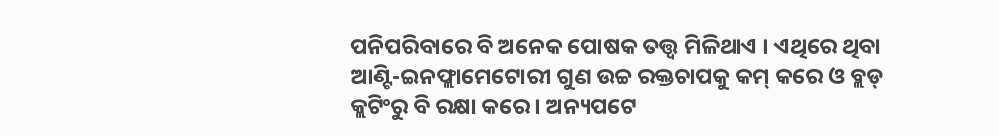ପନିପରିବାରେ ବି ଅନେକ ପୋଷକ ତତ୍ତ୍ୱ ମିଳିଥାଏ । ଏଥିରେ ଥିବା ଆଣ୍ଟି-ଇନଫ୍ଲାମେଟୋରୀ ଗୁଣ ଉଚ୍ଚ ରକ୍ତଚାପକୁ କମ୍ କରେ ଓ ବ୍ଲଡ୍ କ୍ଲଟିଂରୁ ବି ରକ୍ଷା କରେ । ଅନ୍ୟପଟେ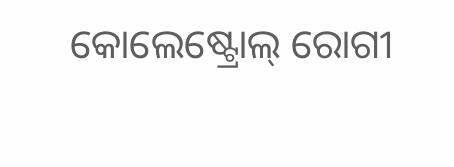କୋଲେଷ୍ଟ୍ରୋଲ୍ ରୋଗୀ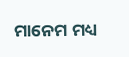ମାନେମ ମଧ୍ୟ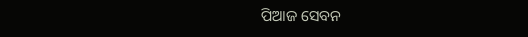ପିଆଜ ସେବନ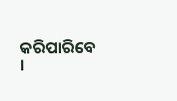କରିପାରିବେ ।